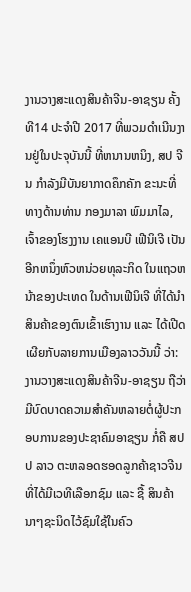ງານວາງສະແດງສິນຄ້າຈີນ-ອາຊຽນ ຄັ້ງທີ14 ປະຈຳປີ 2017 ທີ່ພວມດຳເນີນງານຢູ່ໃນປະຈຸບັນນີ້ ທີ່ຫນານຫນິງ, ສປ ຈີນ ກຳລັງມີບັນຍາກາດຄຶກຄັກ ຂະນະທີ່ທາງດ້ານທ່ານ ກອງມາລາ ພົມມາໄລ, ເຈົ້າຂອງໂຮງງານ ເຄແອນບີ ເຟີນິເຈີ ເປັນອີກຫນຶ່ງຫົວຫນ່ວຍທຸລະກິດ ໃນແຖວຫນ້າຂອງປະເທດ ໃນດ້ານເຟີນິເຈີ ທີ່ໄດ້ນໍາສິນຄ້າຂອງຕົນເຂົ້າເຮົາງານ ແລະ ໄດ້ເປີດເຜີຍກັບລາຍການເມືອງລາວວັນນີ້ ວ່າ: ງານວາງສະແດງສິນຄ້າຈີນ-ອາຊຽນ ຖືວ່າມີບົດບາດຄວາມສຳຄັນຫລາຍຕໍ່ຜູ້ປະກອບການຂອງປະຊາຄົມອາຊຽນ ກໍ່ຄື ສປປ ລາວ ຕະຫລອດຮອດລູກຄ້າຊາວຈີນ ທີ່ໄດ້ມີເວທີເລືອກຊົມ ແລະ ຊື້ ສິນຄ້ານາໆຊະນິດໄວ້ຊົມໃຊ້ໃນຄົວ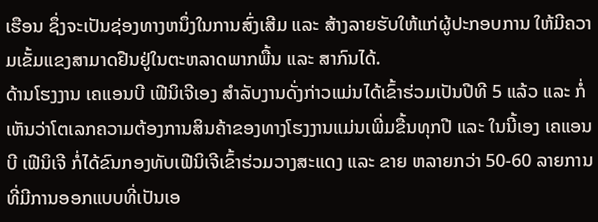ເຮືອນ ຊຶ່ງຈະເປັນຊ່ອງທາງຫນຶ່ງໃນການສົ່ງເສີມ ແລະ ສ້າງລາຍຮັບໃຫ້ແກ່ຜູ້ປະກອບການ ໃຫ້ມີຄວາມເຂັ້ມແຂງສາມາດຢືນຢູ່ໃນຕະຫລາດພາກພື້ນ ແລະ ສາກົນໄດ້.
ດ້ານໂຮງງານ ເຄແອນບີ ເຟີນິເຈີເອງ ສຳລັບງານດັ່ງກ່າວແມ່ນໄດ້ເຂົ້າຮ່ວມເປັນປີທີ 5 ແລ້ວ ແລະ ກໍ່ເຫັນວ່າໂຕເລກຄວາມຕ້ອງການສິນຄ້າຂອງທາງໂຮງງານແມ່ນເພີ່ມຂື້ນທຸກປີ ແລະ ໃນນີ້ເອງ ເຄແອນບີ ເຟີນິເຈີ ກໍ່ໄດ້ຂົນກອງທັບເຟີນິເຈີເຂົ້າຮ່ວມວາງສະແດງ ແລະ ຂາຍ ຫລາຍກວ່າ 50-60 ລາຍການ ທີ່ມີການອອກແບບທີ່ເປັນເອ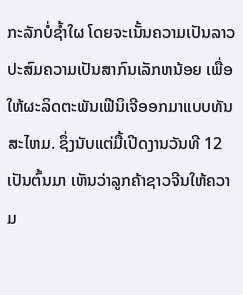ກະລັກບໍ່ຊ້ຳໃຜ ໂດຍຈະເນັ້ນຄວາມເປັນລາວປະສົມຄວາມເປັນສາກົນເລັກຫນ້ອຍ ເພື່ອໃຫ້ຜະລິດຕະພັນເຟີນິເຈີອອກມາແບບທັນສະໄຫມ. ຊຶ່ງນັບແຕ່ມື້ເປີດງານວັນທີ 12 ເປັນຕົ້ນມາ ເຫັນວ່າລູກຄ້າຊາວຈີນໃຫ້ຄວາມ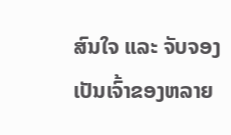ສົນໃຈ ແລະ ຈັບຈອງເປັນເຈົ້າຂອງຫລາຍ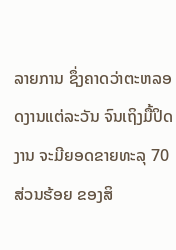ລາຍການ ຊຶ່ງຄາດວ່າຕະຫລອດງານແຕ່ລະວັນ ຈົນເຖິງມື້ປິດງານ ຈະມີຍອດຂາຍທະລຸ 70 ສ່ວນຮ້ອຍ ຂອງສິ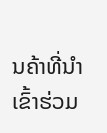ນຄ້າທີ່ນຳເຂົ້າຮ່ວມ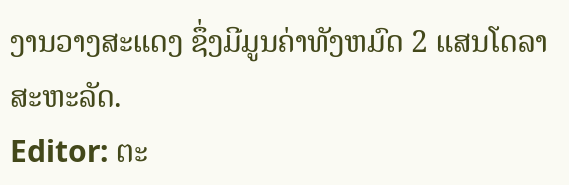ງານວາງສະແດງ ຊຶ່ງມີມູນຄ່າທັງຫມົດ 2 ແສນໂດລາສະຫະລັດ.
Editor: ຕະ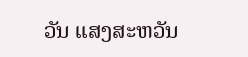ວັນ ແສງສະຫວັນ